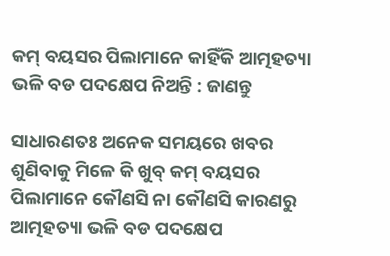କମ୍ ବୟସର ପିଲାମାନେ କାହିଁକି ଆତ୍ମହତ୍ୟା ଭଳି ବଡ ପଦକ୍ଷେପ ନିଅନ୍ତି : ଜାଣନ୍ତୁ

ସାଧାରଣତଃ ଅନେକ ସମୟରେ ଖବର ଶୁଣିବାକୁ ମିଳେ କି ଖୁବ୍ କମ୍ ବୟସର ପିଲାମାନେ କୌଣସି ନା କୌଣସି କାରଣରୁ ଆତ୍ମହତ୍ୟା ଭଳି ବଡ ପଦକ୍ଷେପ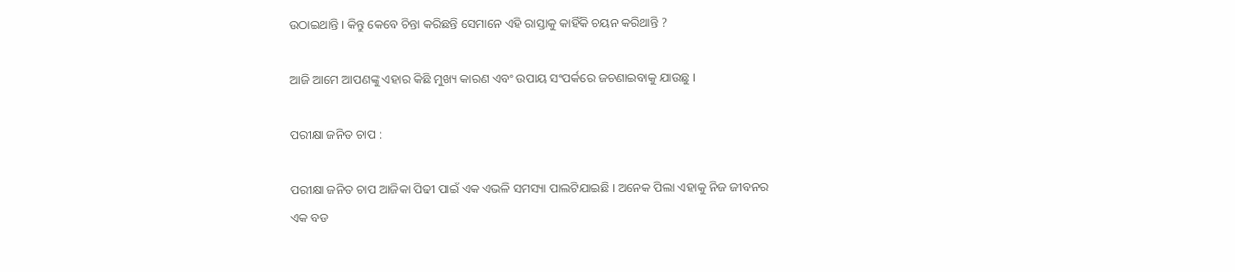ଉଠାଇଥାନ୍ତି । କିନ୍ତୁ କେବେ ଚିନ୍ତା କରିଛନ୍ତି ସେମାନେ ଏହି ରାସ୍ତାକୁ କାହିଁକି ଚୟନ କରିଥାନ୍ତି ?

ଆଜି ଆମେ ଆପଣଙ୍କୁ ଏହାର କିଛି ମୁଖ୍ୟ କାରଣ ଏବଂ ଉପାୟ ସଂପର୍କରେ ଜଚଣାଇବାକୁ ଯାଉଛୁ ।

ପରୀକ୍ଷା ଜନିତ ଚାପ :

ପରୀକ୍ଷା ଜନିତ ଚାପ ଆଜିକା ପିଢୀ ପାଇଁ ଏକ ଏଭଳି ସମସ୍ୟା ପାଲଟିଯାଇଛି । ଅନେକ ପିଲା ଏହାକୁ ନିଜ ଜୀବନର ଏକ ବଡ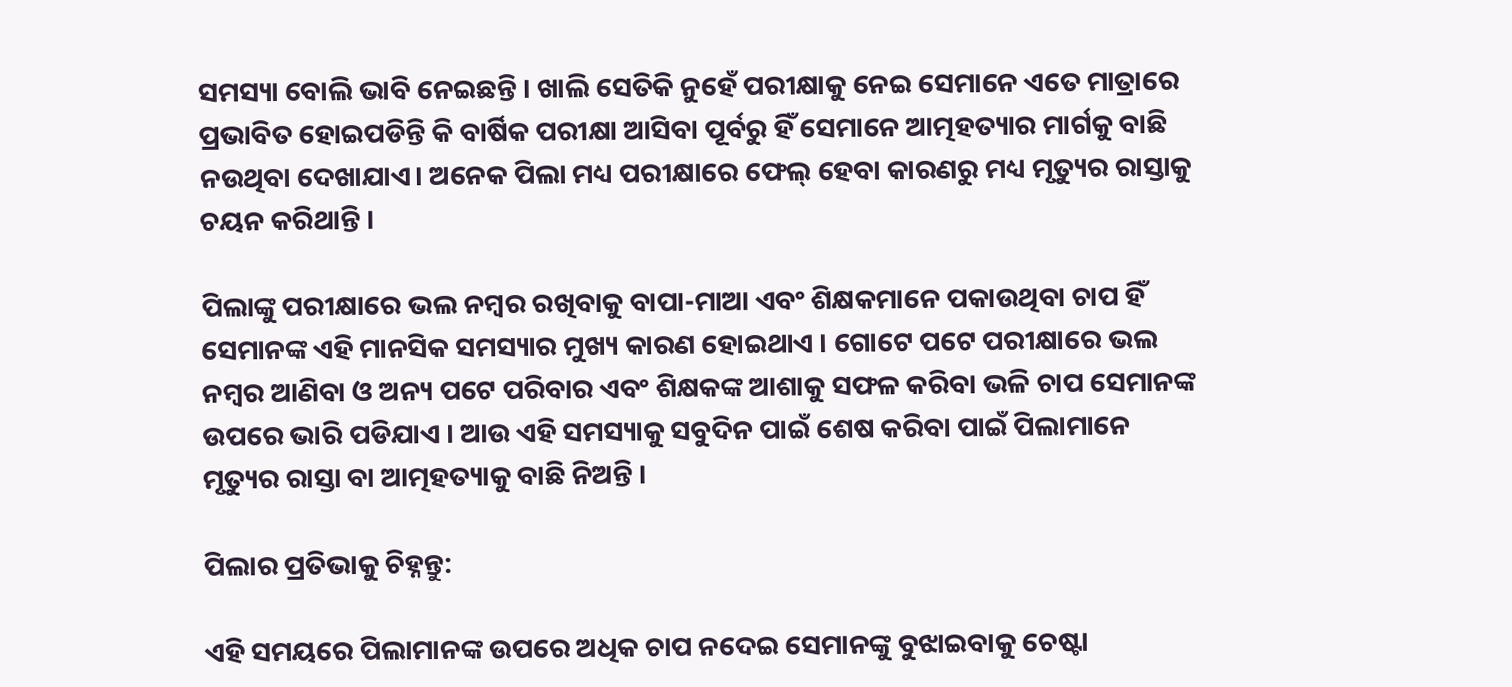ସମସ୍ୟା ବୋଲି ଭାବି ନେଇଛନ୍ତି । ଖାଲି ସେତିକି ନୁହେଁ ପରୀକ୍ଷାକୁ ନେଇ ସେମାନେ ଏତେ ମାତ୍ରାରେ ପ୍ରଭାବିତ ହୋଇପଡିନ୍ତି କି ବାର୍ଷିକ ପରୀକ୍ଷା ଆସିବା ପୂର୍ବରୁ ହିଁ ସେମାନେ ଆତ୍ମହତ୍ୟାର ମାର୍ଗକୁ ବାଛି ନଉଥିବା ଦେଖାଯାଏ। ଅନେକ ପିଲା ମଧ୍ୟ ପରୀକ୍ଷାରେ ଫେଲ୍ ହେବା କାରଣରୁ ମଧ୍ୟ ମୃତ୍ୟୁର ରାସ୍ତାକୁ ଚୟନ କରିଥାନ୍ତି ।

ପିଲାଙ୍କୁ ପରୀକ୍ଷାରେ ଭଲ ନମ୍ବର ରଖିବାକୁ ବାପା-ମାଆ ଏବଂ ଶିକ୍ଷକମାନେ ପକାଉଥିବା ଚାପ ହିଁ ସେମାନଙ୍କ ଏହି ମାନସିକ ସମସ୍ୟାର ମୁଖ୍ୟ କାରଣ ହୋଇଥାଏ । ଗୋଟେ ପଟେ ପରୀକ୍ଷାରେ ଭଲ ନମ୍ବର ଆଣିବା ଓ ଅନ୍ୟ ପଟେ ପରିବାର ଏବଂ ଶିକ୍ଷକଙ୍କ ଆଶାକୁ ସଫଳ କରିବା ଭଳି ଚାପ ସେମାନଙ୍କ ଉପରେ ଭାରି ପଡିଯାଏ । ଆଉ ଏହି ସମସ୍ୟାକୁ ସବୁଦିନ ପାଇଁ ଶେଷ କରିବା ପାଇଁ ପିଲାମାନେ ମୃତ୍ୟୁର ରାସ୍ତା ବା ଆତ୍ମହତ୍ୟାକୁ ବାଛି ନିଅନ୍ତି ।

ପିଲାର ପ୍ରତିଭାକୁ ଚିହ୍ନନ୍ତୁ:

ଏହି ସମୟରେ ପିଲାମାନଙ୍କ ଉପରେ ଅଧିକ ଚାପ ନଦେଇ ସେମାନଙ୍କୁ ବୁଝାଇବାକୁ ଚେଷ୍ଟା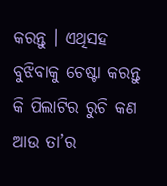କରନ୍ତୁ । ଏଥିସହ ବୁଝିବାକୁ ଚେଷ୍ଟା କରନ୍ତୁ କି ପିଲାଟିର ରୁଚି କଣ ଆଉ ତା’ର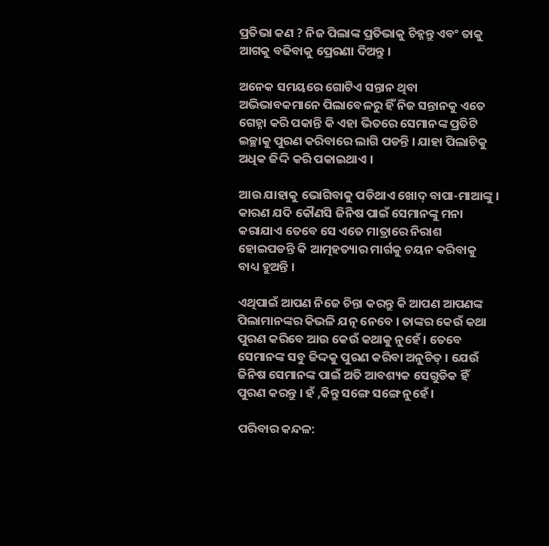ପ୍ରତିଭା କଣ ? ନିଜ ପିଲାଙ୍କ ପ୍ରତିଭାକୁ ଚିହ୍ନନ୍ତୁ ଏବଂ ତାକୁ ଆଗକୁ ବଢିବାକୁ ପ୍ରେରଣା ଦିଅନ୍ତୁ ।

ଅନେକ ସମୟରେ ଗୋଟିଏ ସନ୍ତାନ ଥିବା ଅଭିଭାବକମାନେ ପିଲାବେଳରୁ ହିଁ ନିଜ ସନ୍ତାନକୁ ଏତେ ଗେହ୍ନା କରି ପକାନ୍ତି କି ଏହା ଭିତରେ ସେମାନଙ୍କ ପ୍ରତିଟି ଇଚ୍ଛାକୁ ପୁରଣ କରିବାରେ ଲାଗି ପଡନ୍ତି । ଯାହା ପିଲାଟିକୁ ଅଧିକ ଜିଦ୍ଦି କରି ପକାଇଥାଏ ।

ଆଉ ଯାହାକୁ ଭୋଗିବାକୁ ପଡିଥାଏ ଖୋଦ୍ ବାପା-ମାଆଙ୍କୁ । କାରଣ ଯଦି କୌଣସି ଜିନିଷ ପାଇଁ ସେମାନଙ୍କୁ ମନା କରାଯାଏ ତେବେ ସେ ଏତେ ମାତ୍ରାରେ ନିରାଶ ହୋଇପଡନ୍ତି କି ଆତ୍ମହତ୍ୟାର ମାର୍ଗକୁ ଚୟନ କରିବାକୁ ବାଧ୍ୟ ହୁଅନ୍ତି ।

ଏଥିପାଇଁ ଆପଣ ନିଜେ ଚିନ୍ତା କରନ୍ତୁ କି ଆପଣ ଆପଣଙ୍କ ପିଲାମାନଙ୍କର କିଭଳି ଯତ୍ନ ନେବେ । ତାଙ୍କର କେଉଁ କଥା ପୁରଣ କରିବେ ଆଉ କେଉଁ କଥାକୁ ନୁହେଁ । ତେବେ ସେମାନଙ୍କ ସବୁ ଜିଦ୍ଦକୁ ପୁରଣ କରିବା ଅନୁଚିତ୍ । ଯେଉଁ ଜିନିଷ ସେମାନଙ୍କ ପାଇଁ ଅତି ଆବଶ୍ୟକ ସେଗୁଡିକ ହିଁ ପୁରଣ କରନ୍ତୁ । ହଁ ,କିନ୍ତୁ ସଙ୍ଗେ ସଙ୍ଗେ ନୁହେଁ ।

ପରିବାର କନ୍ଦଳ: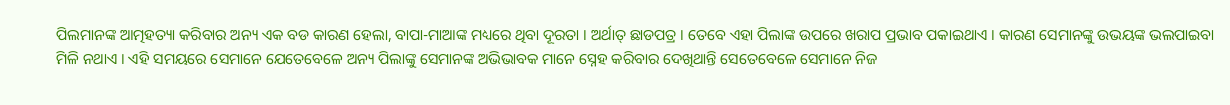ପିଲମାନଙ୍କ ଆତ୍ମହତ୍ୟା କରିବାର ଅନ୍ୟ ଏକ ବଡ କାରଣ ହେଲା, ବାପା-ମାଆଙ୍କ ମଧ୍ୟରେ ଥିବା ଦୂରତା । ଅର୍ଥାତ୍ ଛାଡପତ୍ର । ତେବେ ଏହା ପିଲାଙ୍କ ଉପରେ ଖରାପ ପ୍ରଭାବ ପକାଇଥାଏ । କାରଣ ସେମାନଙ୍କୁ ଉଭୟଙ୍କ ଭଲପାଇବା ମିଳି ନଥାଏ । ଏହି ସମୟରେ ସେମାନେ ଯେତେବେଳେ ଅନ୍ୟ ପିଲାଙ୍କୁ ସେମାନଙ୍କ ଅଭିଭାବକ ମାନେ ସ୍ନେହ କରିବାର ଦେଖିଥାନ୍ତି ସେତେବେଳେ ସେମାନେ ନିଜ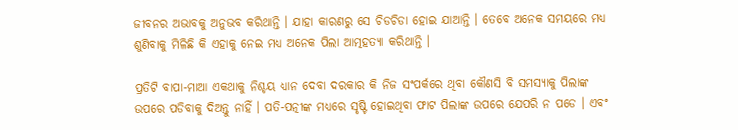ଜୀବନର ଅଭାବକୁ ଅନୁଭବ କରିଥାନ୍ତି । ଯାହା କାରଣରୁ ସେ ଚିଡଚିଡା ହୋଇ ଯାଆନ୍ତି । ତେବେ ଅନେକ ସମୟରେ ମଧ୍ୟ ଶୁଣିବାକୁ ମିଳିଛି କି ଏହାକୁ ନେଇ ମଧ୍ୟ ଅନେକ ପିଲା ଆତ୍ମହତ୍ୟା କରିଥାନ୍ତି ।

ପ୍ରତିଟି ବାପା-ମାଆ ଏକଥାକୁ ନିଶ୍ଚୟ ଧ୍ୟାନ ଦେବା ଦରକାର କି ନିଜ ସଂପର୍କରେ ଥିବା କୌଣସି ବି ସମସ୍ୟାକୁ ପିଲାଙ୍କ ଉପରେ ପଡିବାକୁ ଦିଅନ୍ତୁ ନାହିଁ । ପତି-ପତ୍ନୀଙ୍କ ମଧ୍ୟରେ ସୃଷ୍ଟି ହୋଇଥିବା ଫାଟ ପିଲାଙ୍କ ଉପରେ ଯେପରି ନ ପଡେ । ଏବଂ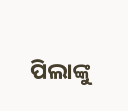ପିଲାଙ୍କୁ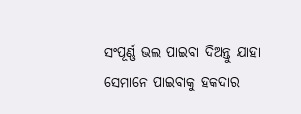ସଂପୂର୍ଣ୍ଣ ଭଲ ପାଇବା ଦିଅନ୍ତୁ ଯାହା ସେମାନେ ପାଇବାକୁ ହକଦାର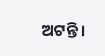ଅଟନ୍ତି ।